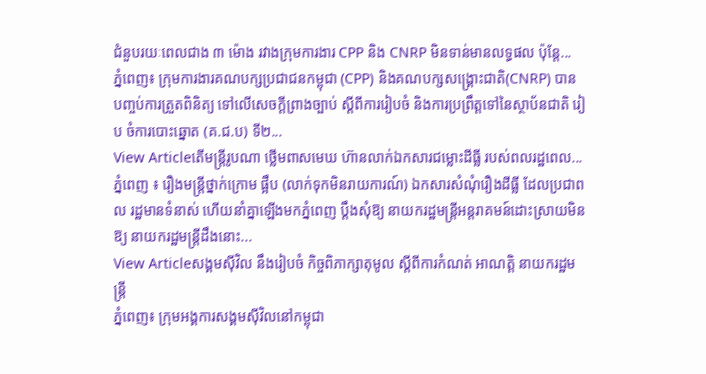ជំនួបរយៈពេលជាង ៣ ម៉ោង រវាងក្រុមការងារ CPP និង CNRP មិនទាន់មានលទ្ធផល ប៉ុន្តែ...
ភ្នំពេញ៖ ក្រុមការងារគណបក្សប្រជាជនកម្ពុជា (CPP) និងគណបក្សសង្គ្រោះជាតិ(CNRP) បាន បញ្ចប់ការត្រួតពិនិត្យ ទៅលើសេចក្ដីព្រាងច្បាប់ ស្ដីពីការរៀបចំ និងការប្រព្រឹត្តទៅនៃស្ថាប័នជាតិ រៀប ចំការបោះឆ្នោត (គ.ជ.ប) ទី២...
View Articleតើមន្ដ្រីរូបណា ថ្លើមពាសមេឃ ហ៊ានលាក់ឯកសារជម្លោះដីធ្លី របស់ពលរដ្ឋពេល...
ភ្នំពេញ ៖ រឿងមន្ដ្រីថ្នាក់ក្រោម ផ្អឹប (លាក់ទុកមិនរាយការណ៍) ឯកសារសំណុំរឿងដីធ្លី ដែលប្រជាពល រដ្ឋមានទំនាស់ ហើយនាំគ្នាឡើងមកភ្នំពេញ ប្ដឹងសុំឱ្យ នាយករដ្ឋមន្ដ្រីអន្ដរាគមន៍ដោះស្រាយមិនឱ្យ នាយករដ្ឋមន្ដ្រីដឹងនោះ...
View Articleសង្គមស៊ីវិល នឹងរៀបចំ កិច្ចពិភាក្សាតុមូល ស្ដីពីការកំណត់ អាណត្តិ នាយករដ្ឋមន្ត្រី
ភ្នំពេញ៖ ក្រុមអង្គការសង្គមស៊ីវិលនៅកម្ពុជា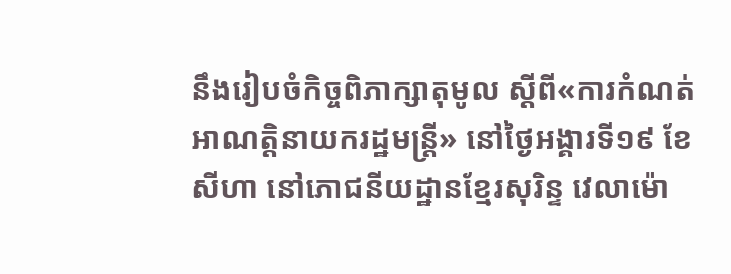នឹងរៀបចំកិច្ចពិភាក្សាតុមូល ស្ដីពី«ការកំណត់អាណត្តិនាយករដ្ឋមន្ត្រី» នៅថ្ងៃអង្គារទី១៩ ខែសីហា នៅភោជនីយដ្ឋានខ្មែរសុរិន្ទ វេលាម៉ោ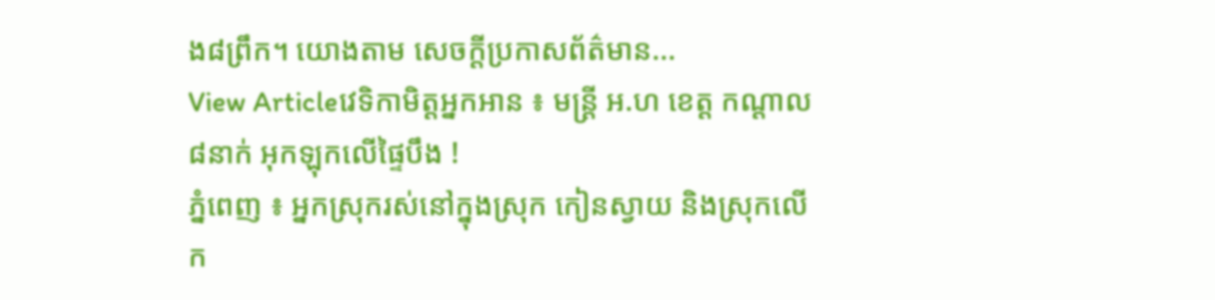ង៨ព្រឹក។ យោងតាម សេចក្ដីប្រកាសព័ត៌មាន...
View Articleវេទិកាមិត្ដអ្នកអាន ៖ មន្ដ្រី អ.ហ ខេត្ដ កណ្ដាល ៨នាក់ អុកឡុកលើផ្ទៃបឹង !
ភ្នំពេញ ៖ អ្នកស្រុករស់នៅក្នុងស្រុក កៀនស្វាយ និងស្រុកលើក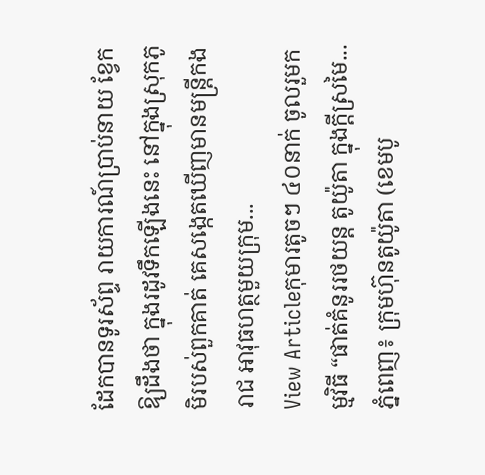ដែកបានទូរស័ព្ទ រាយការណ៍ប្រាប់នាយ ខ្វែកឱ្យដឹងថា ក្នុងរដូវទឹកឡើងនេះ នៅក្នុងស្រុកភូមិរបស់ពួកគាត់ គេសង្កេតឃើញមានមន្ដ្រីកងរាជ អាវុធហត្ថមួយក្រុម...
View Articleកុមារតូចៗ ៤០នាក់ ចូលរួមកម្មវិធី “ផាត់គំនូររថយន្ត តូយ៉ូតា ក្នុងក្តីស្រមៃ...
ភ្នំពេញ៖ ក្រុមហ៊ុនតូយ៉ូតា (ខេមបូ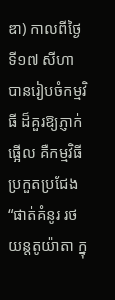ឌា) កាលពីថ្ងៃទី១៧ សីហា បានរៀបចំកម្មវិធី ដ៏គួរឱ្យភ្ញាក់ផ្អើល គឺកម្មវិធី ប្រកួតប្រជែង “ផាត់គំនូរ រថយន្តតូយ៉ាតា ក្នុ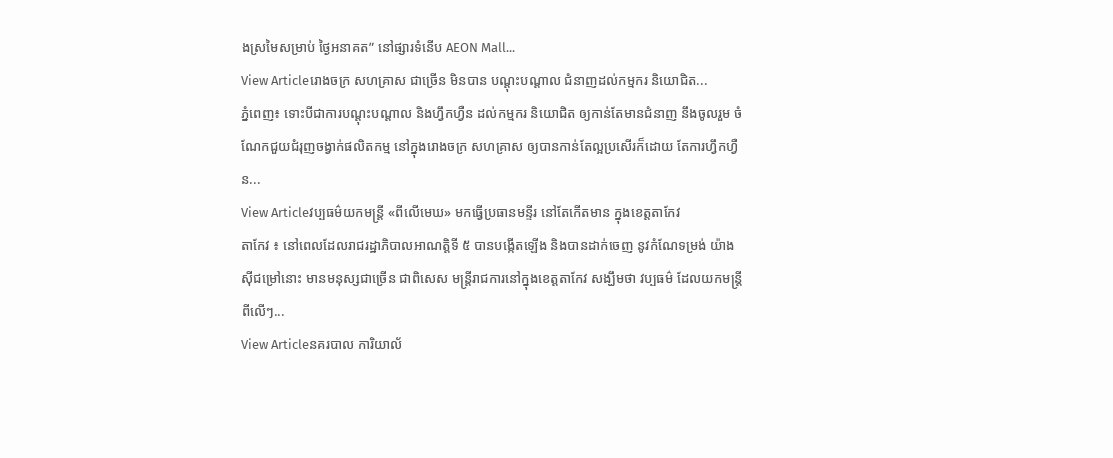ងស្រមៃសម្រាប់ ថ្ងៃអនាគត” នៅផ្សារទំនើប AEON Mall...
View Articleរោងចក្រ សហគ្រាស ជាច្រើន មិនបាន បណ្តុះបណ្តាល ជំនាញដល់កម្មករ និយោជិត...
ភ្នំពេញ៖ ទោះបីជាការបណ្តុះបណ្តាល និងហ្វឹកហ្វឺន ដល់កម្មករ និយោជិត ឲ្យកាន់តែមានជំនាញ នឹងចូលរួម ចំណែកជួយជំរុញចង្វាក់ផលិតកម្ម នៅក្នុងរោងចក្រ សហគ្រាស ឲ្យបានកាន់តែល្អប្រសើរក៏ដោយ តែការហ្វឹកហ្វឺន...
View Articleវប្បធម៌យកមន្រ្តី «ពីលើមេឃ» មកធ្វើប្រធានមន្ទីរ នៅតែកើតមាន ក្នុងខេត្តតាកែវ
តាកែវ ៖ នៅពេលដែលរាជរដ្ឋាភិបាលអាណត្តិទី ៥ បានបង្កើតឡើង និងបានដាក់ចេញ នូវកំណែទម្រង់ យ៉ាងស៊ីជម្រៅនោះ មានមនុស្សជាច្រើន ជាពិសេស មន្រ្តីរាជការនៅក្នុងខេត្តតាកែវ សង្ឃឹមថា វប្បធម៌ ដែលយកមន្រ្តីពីលើៗ...
View Articleនគរបាល ការិយាល័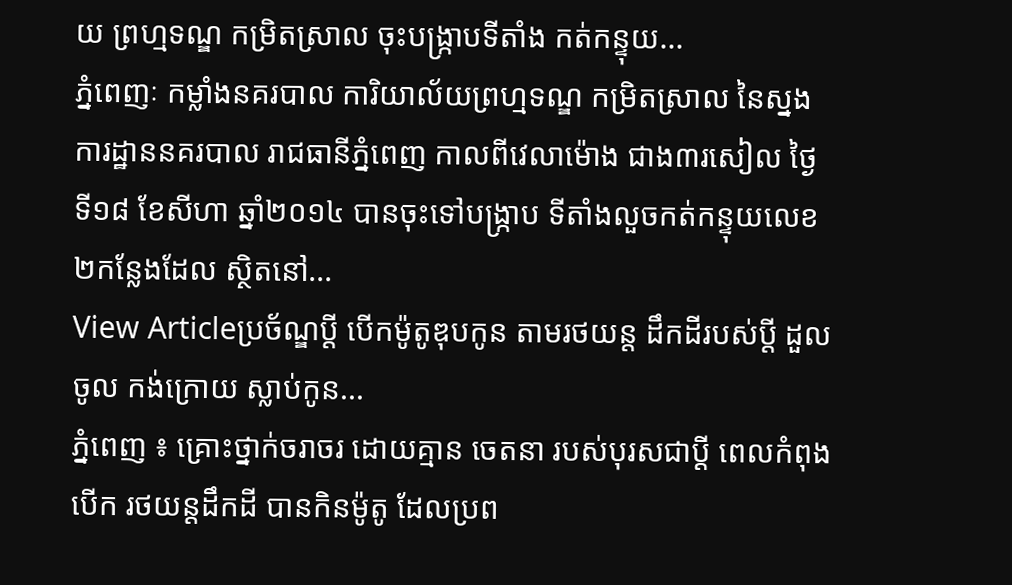យ ព្រហ្មទណ្ឌ កម្រិតស្រាល ចុះបង្ក្រាបទីតាំង កត់កន្ទុយ...
ភ្នំពេញៈ កម្លាំងនគរបាល ការិយាល័យព្រហ្មទណ្ឌ កម្រិតស្រាល នៃស្នងការដ្ឋាននគរបាល រាជធានីភ្នំពេញ កាលពីវេលាម៉ោង ជាង៣រសៀល ថ្ងៃទី១៨ ខែសីហា ឆ្នាំ២០១៤ បានចុះទៅបង្ក្រាប ទីតាំងលួចកត់កន្ទុយលេខ ២កន្លែងដែល ស្ថិតនៅ...
View Articleប្រច័ណ្ឌប្ដី បើកម៉ូតូឌុបកូន តាមរថយន្ដ ដឹកដីរបស់ប្ដី ដួលចូល កង់ក្រោយ ស្លាប់កូន...
ភ្នំពេញ ៖ គ្រោះថ្នាក់ចរាចរ ដោយគ្មាន ចេតនា របស់បុរសជាប្ដី ពេលកំពុងបើក រថយន្ដដឹកដី បានកិនម៉ូតូ ដែលប្រព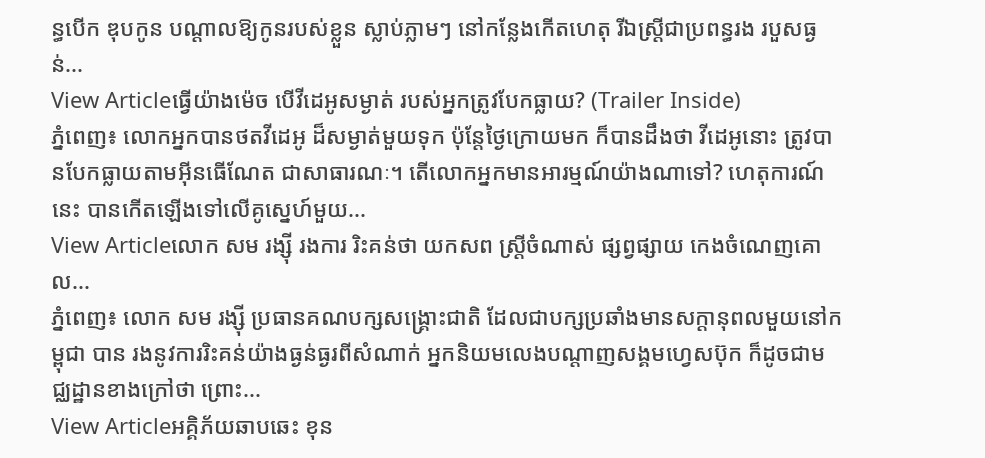ន្ធបើក ឌុបកូន បណ្ដាលឱ្យកូនរបស់ខ្លួន ស្លាប់ភ្លាមៗ នៅកន្លែងកើតហេតុ រីឯស្ដ្រីជាប្រពន្ធរង របួសធ្ងន់...
View Articleធ្វើយ៉ាងម៉េច បើវីដេអូសម្ងាត់ របស់អ្នកត្រូវបែកធ្លាយ? (Trailer Inside)
ភ្នំពេញ៖ លោកអ្នកបានថតវីដេអូ ដ៏សម្ងាត់មួយទុក ប៉ុន្តែថ្ងៃក្រោយមក ក៏បានដឹងថា វីដេអូនោះ ត្រូវបានបែកធ្លាយតាមអ៊ីនធើណែត ជាសាធារណៈ។ តើលោកអ្នកមានអារម្មណ៍យ៉ាងណាទៅ? ហេតុការណ៍នេះ បានកើតឡើងទៅលើគូស្នេហ៍មួយ...
View Articleលោក សម រង្ស៊ី រងការ រិះគន់ថា យកសព ស្ត្រីចំណាស់ ផ្សព្វផ្សាយ កេងចំណេញគោល...
ភ្នំពេញ៖ លោក សម រង្ស៊ី ប្រធានគណបក្សសង្រ្គោះជាតិ ដែលជាបក្សប្រឆាំងមានសក្តានុពលមួយនៅកម្ពុជា បាន រងនូវការរិះគន់យ៉ាងធ្ងន់ធ្ងរពីសំណាក់ អ្នកនិយមលេងបណ្តាញសង្គមហ្វេសប៊ុក ក៏ដូចជាមជ្ឈដ្ឋានខាងក្រៅថា ព្រោះ...
View Articleអគ្គិភ័យឆាបឆេះ ខុន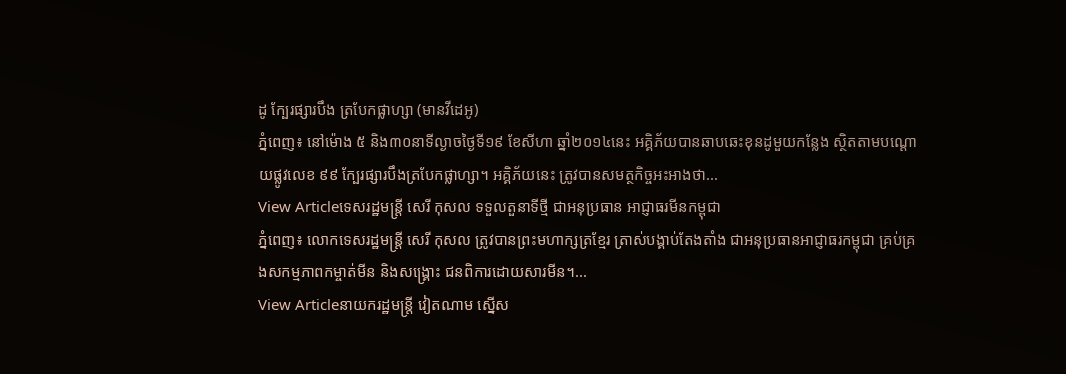ដូ ក្បែរផ្សារបឹង ត្របែកផ្លាហ្សា (មានវីដេអូ)
ភ្នំពេញ៖ នៅម៉ោង ៥ និង៣០នាទីល្ងាចថ្ងៃទី១៩ ខែសីហា ឆ្នាំ២០១៤នេះ អគ្គិភ័យបានឆាបឆេះខុនដូមួយកន្លែង ស្ថិតតាមបណ្តោយផ្លូវលេខ ៩៩ ក្បែរផ្សារបឹងត្របែកផ្លាហ្សា។ អគ្គិភ័យនេះ ត្រូវបានសមត្ថកិច្ចអះអាងថា...
View Articleទេសរដ្ឋមន្រ្តី សេរី កុសល ទទួលតួនាទីថ្មី ជាអនុប្រធាន អាជ្ញាធរមីនកម្ពុជា
ភ្នំពេញ៖ លោកទេសរដ្ឋមន្រ្តី សេរី កុសល ត្រូវបានព្រះមហាក្សត្រខ្មែរ ត្រាស់បង្គាប់តែងតាំង ជាអនុប្រធានអាជ្ញាធរកម្ពុជា គ្រប់គ្រងសកម្មភាពកម្ចាត់មីន និងសង្រ្គោះ ជនពិការដោយសារមីន។...
View Articleនាយករដ្ឋមន្រ្តី វៀតណាម ស្នើស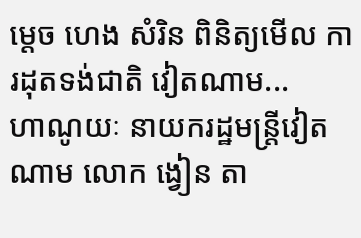ម្តេច ហេង សំរិន ពិនិត្យមើល ការដុតទង់ជាតិ វៀតណាម...
ហាណូយៈ នាយករដ្ឋមន្រ្តីវៀតណាម លោក ង្វៀន តា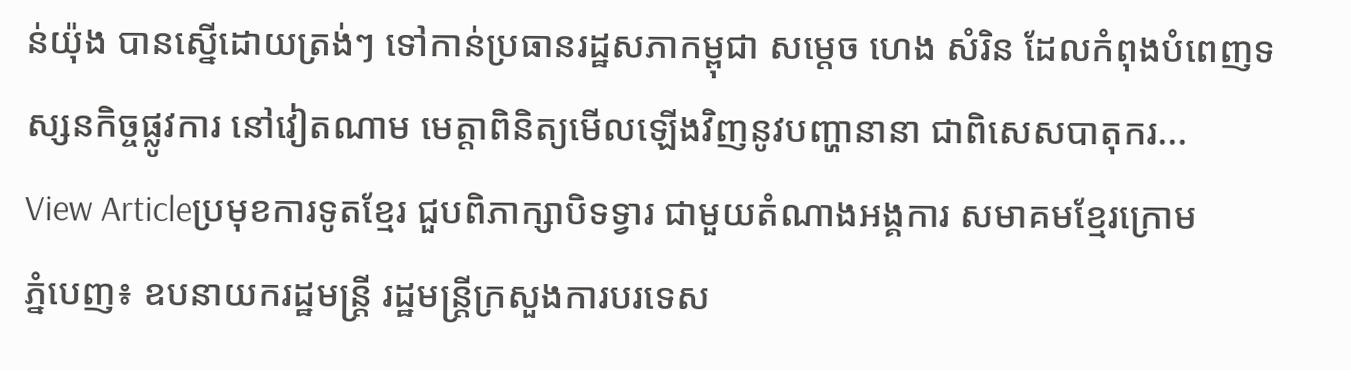ន់យ៉ុង បានស្នើដោយត្រង់ៗ ទៅកាន់ប្រធានរដ្ឋសភាកម្ពុជា សម្តេច ហេង សំរិន ដែលកំពុងបំពេញទស្សនកិច្ចផ្លូវការ នៅវៀតណាម មេត្តាពិនិត្យមើលឡើងវិញនូវបញ្ហានានា ជាពិសេសបាតុករ...
View Articleប្រមុខការទូតខ្មែរ ជួបពិភាក្សាបិទទ្វារ ជាមួយតំណាងអង្គការ សមាគមខ្មែរក្រោម
ភ្នំបេញ៖ ឧបនាយករដ្ឋមន្រ្តី រដ្ឋមន្រ្តីក្រសួងការបរទេស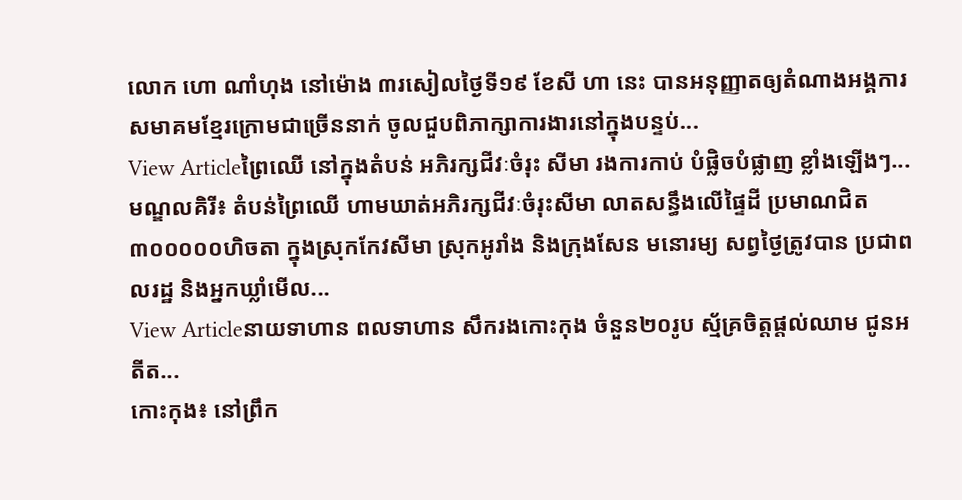លោក ហោ ណាំហុង នៅម៉ោង ៣រសៀលថ្ងៃទី១៩ ខែសី ហា នេះ បានអនុញ្ញាតឲ្យតំណាងអង្គការ សមាគមខ្មែរក្រោមជាច្រើននាក់ ចូលជួបពិភាក្សាការងារនៅក្នុងបន្ទប់...
View Articleព្រៃឈើ នៅក្នុងតំបន់ អភិរក្សជីវៈចំរុះ សីមា រងការកាប់ បំផ្លិចបំផ្លាញ ខ្លាំងឡើងៗ...
មណ្ឌលគិរី៖ តំបន់ព្រៃឈើ ហាមឃាត់អភិរក្សជីវៈចំរុះសីមា លាតសន្ធឹងលើផ្ទៃដី ប្រមាណជិត ៣០០០០០ហិចតា ក្នុងស្រុកកែវសីមា ស្រុកអូរាំង និងក្រុងសែន មនោរម្យ សព្វថ្ងៃត្រូវបាន ប្រជាពលរដ្ឋ និងអ្នកឃ្លាំមើល...
View Articleនាយទាហាន ពលទាហាន សឹករងកោះកុង ចំនួន២០រូប ស្ម័គ្រចិត្ដផ្ដល់ឈាម ជូនអតីត...
កោះកុង៖ នៅព្រឹក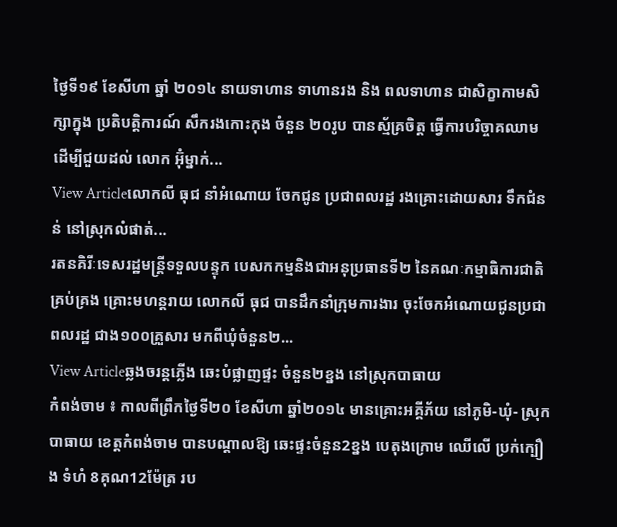ថ្ងៃទី១៩ ខែសីហា ឆ្នាំ ២០១៤ នាយទាហាន ទាហានរង និង ពលទាហាន ជាសិក្ខាកាមសិក្សាក្នុង ប្រតិបត្ដិការណ៍ សឹករងកោះកុង ចំនួន ២០រូប បានស្ម័គ្រចិត្ដ ធ្វើការបរិច្ចាគឈាម ដើម្បីជួយដល់ លោក អ៊ុំម្នាក់...
View Articleលោកលី ធុជ នាំអំណោយ ចែកជូន ប្រជាពលរដ្ឋ រងគ្រោះដោយសារ ទឹកជំនន់ នៅស្រុកលំផាត់...
រតនគិរីៈទេសរដ្ឋមន្ត្រីទទួលបន្ទុក បេសកកម្មនិងជាអនុប្រធានទី២ នៃគណៈកម្មាធិការជាតិគ្រប់គ្រង គ្រោះមហន្តរាយ លោកលី ធុជ បានដឹកនាំក្រុមការងារ ចុះចែកអំណោយជូនប្រជាពលរដ្ឋ ជាង១០០គ្រួសារ មកពីឃុំចំនួន២...
View Articleឆ្លងចរន្តភ្លើង ឆេះបំផ្លាញផ្ទះ ចំនួន២ខ្នង នៅស្រុកបាធាយ
កំពង់ចាម ៖ កាលពីព្រឹកថ្ងៃទី២០ ខែសីហា ឆ្នាំ២០១៤ មានគ្រោះអគ្គីភ័យ នៅភូមិ-ឃុំ- ស្រុកបាធាយ ខេត្តកំពង់ចាម បានបណ្តាលឱ្យ ឆេះផ្ទះចំនួន2ខ្នង បេតុងក្រោម ឈើលើ ប្រក់ក្បឿង ទំហំ 8គុណ12ម៉ែត្រ រប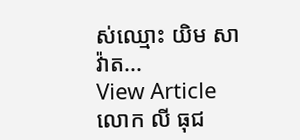ស់ឈ្មោះ យិម សាវ៉ាត...
View Articleលោក លី ធុជ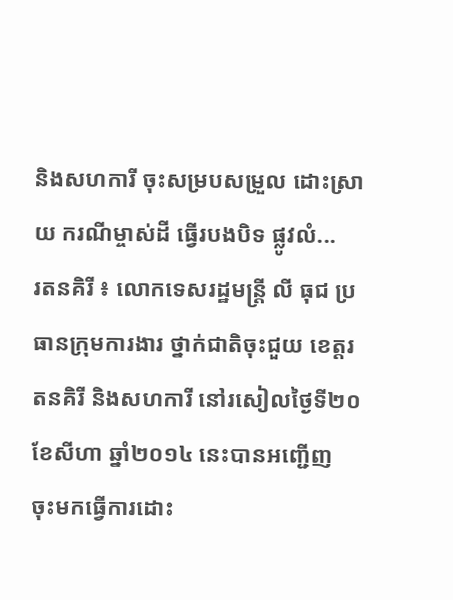និងសហការី ចុះសម្របសម្រួល ដោះស្រាយ ករណីម្ចាស់ដី ធ្វើរបងបិទ ផ្លូវលំ...
រតនគិរី ៖ លោកទេសរដ្ឋមន្ត្រី លី ធុជ ប្រធានក្រុមការងារ ថ្នាក់ជាតិចុះជួយ ខេត្តរតនគិរី និងសហការី នៅរសៀលថ្ងៃទី២០ ខែសីហា ឆ្នាំ២០១៤ នេះបានអញ្ជើញ ចុះមកធ្វើការដោះ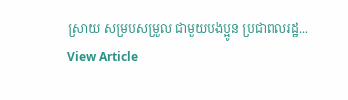ស្រាយ សម្របសម្រួល ជាមួយបងប្អូន ប្រជាពលរដ្ឋ...
View Article